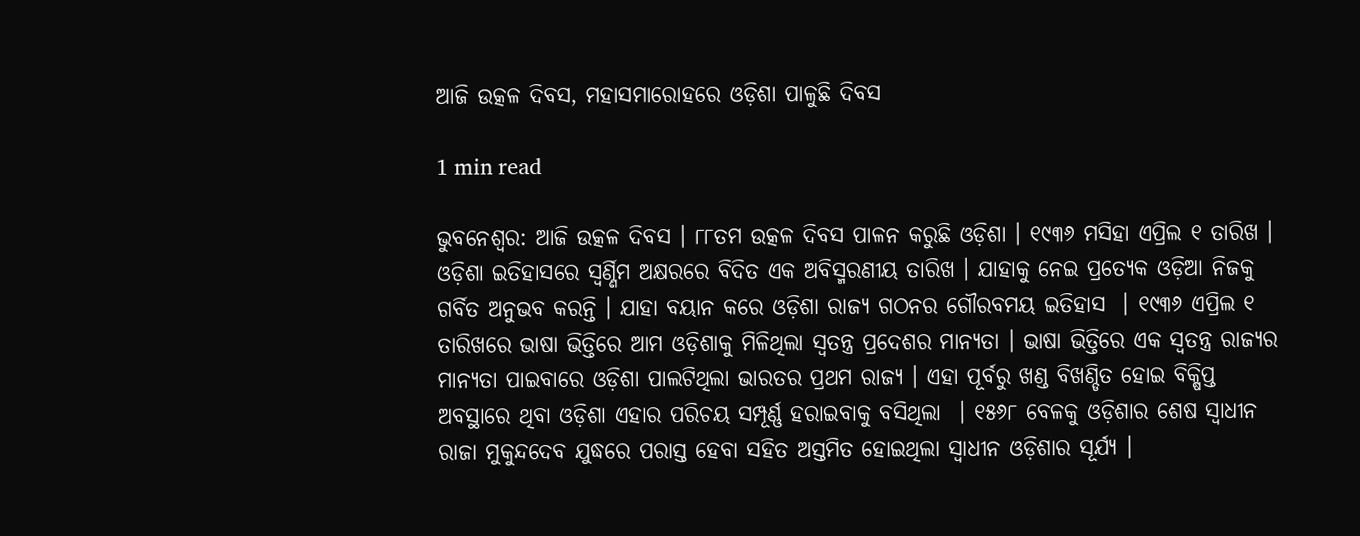ଆଜି ଉତ୍କଳ ଦିବସ, ମହାସମାରୋହରେ ଓଡ଼ିଶା ପାଳୁଛି ଦିବସ

1 min read

ଭୁବନେଶ୍ବର: ଆଜି ଉତ୍କଳ ଦିବସ । ୮୮ତମ ଉତ୍କଳ ଦିବସ ପାଳନ କରୁଛି ଓଡ଼ିଶା । ୧୯୩୬ ମସିହା ଏପ୍ରିଲ ୧ ତାରିଖ । ଓଡ଼ିଶା ଇତିହାସରେ ସ୍ବର୍ଣ୍ଣିମ ଅକ୍ଷରରେ ବିଦିତ ଏକ ଅବିସ୍ମରଣୀୟ ତାରିଖ । ଯାହାକୁ ନେଇ ପ୍ରତ୍ୟେକ ଓଡ଼ିଆ ନିଜକୁ ଗର୍ବିତ ଅନୁଭବ କରନ୍ତି । ଯାହା ବୟାନ କରେ ଓଡ଼ିଶା ରାଜ୍ୟ ଗଠନର ଗୌରବମୟ ଇତିହାସ  । ୧୯୩୬ ଏପ୍ରିଲ ୧ ତାରିଖରେ ଭାଷା ଭିତ୍ତିରେ ଆମ ଓଡ଼ିଶାକୁ ମିଳିଥିଲା ସ୍ବତନ୍ତ୍ର ପ୍ରଦେଶର ମାନ୍ୟତା । ଭାଷା ଭିତ୍ତିରେ ଏକ ସ୍ବତନ୍ତ୍ର ରାଜ୍ୟର ମାନ୍ୟତା ପାଇବାରେ ଓଡ଼ିଶା ପାଲଟିଥିଲା ଭାରତର ପ୍ରଥମ ରାଜ୍ୟ । ଏହା ପୂର୍ବରୁ ଖଣ୍ଡ ବିଖଣ୍ଡିତ ହୋଇ ବିକ୍ଷିପ୍ତ ଅବସ୍ଥାରେ ଥିବା ଓଡ଼ିଶା ଏହାର ପରିଚୟ ସମ୍ପୂର୍ଣ୍ଣ ହରାଇବାକୁ ବସିଥିଲା  । ୧୫୬୮ ବେଳକୁ ଓଡ଼ିଶାର ଶେଷ ସ୍ବାଧୀନ ରାଜା ମୁକୁନ୍ଦଦେବ ଯୁଦ୍ଧରେ ପରାସ୍ତ ହେବା ସହିତ ଅସ୍ତମିତ ହୋଇଥିଲା ସ୍ବାଧୀନ ଓଡ଼ିଶାର ସୂର୍ଯ୍ୟ ।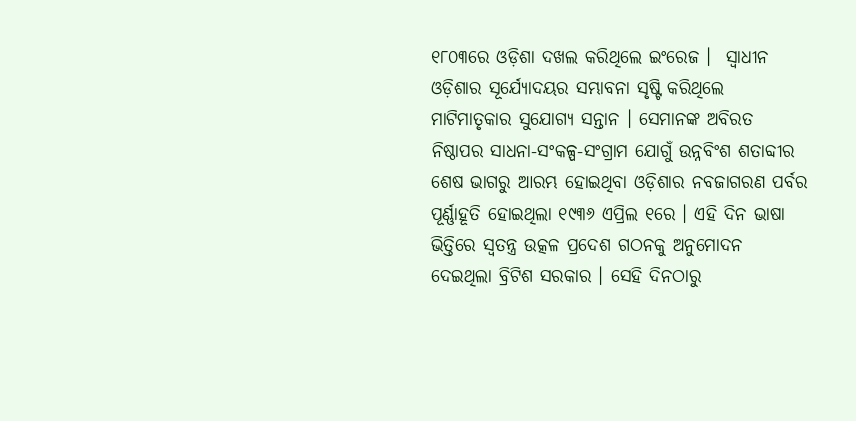୧୮୦୩ରେ ଓଡ଼ିଶା ଦଖଲ କରିଥିଲେ ଇଂରେଜ ।  ସ୍ବାଧୀନ ଓଡ଼ିଶାର ସୂର୍ଯ୍ୟୋଦୟର ସମ୍ଭାବନା ସୃଷ୍ଟି କରିଥିଲେ ମାଟିମାତୃକାର ସୁଯୋଗ୍ୟ ସନ୍ତାନ । ସେମାନଙ୍କ ଅବିରତ ନିଷ୍ଠାପର ସାଧନା-ସଂକଳ୍ପ-ସଂଗ୍ରାମ ଯୋଗୁଁ ଉନ୍ନବିଂଶ ଶତାବ୍ଦୀର ଶେଷ ଭାଗରୁ ଆରମ୍ଭ ହୋଇଥିବା ଓଡ଼ିଶାର ନବଜାଗରଣ ପର୍ବର ପୂର୍ଣ୍ଣାହୂତି ହୋଇଥିଲା ୧୯୩୬ ଏପ୍ରିଲ ୧ରେ । ଏହି ଦିନ ଭାଷା ଭିତ୍ତିରେ ସ୍ବତନ୍ତ୍ର ଉତ୍କଳ ପ୍ରଦେଶ ଗଠନକୁ ଅନୁମୋଦନ ଦେଇଥିଲା ବ୍ରିଟିଶ ସରକାର । ସେହି ଦିନଠାରୁ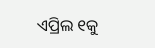ଏପ୍ରିଲ ୧କୁ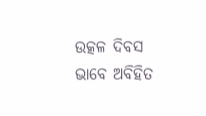ଉତ୍କଳ ଦିବସ ଭାବେ ଅବିହିତ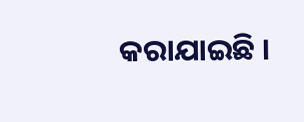କରାଯାଇଛି ।